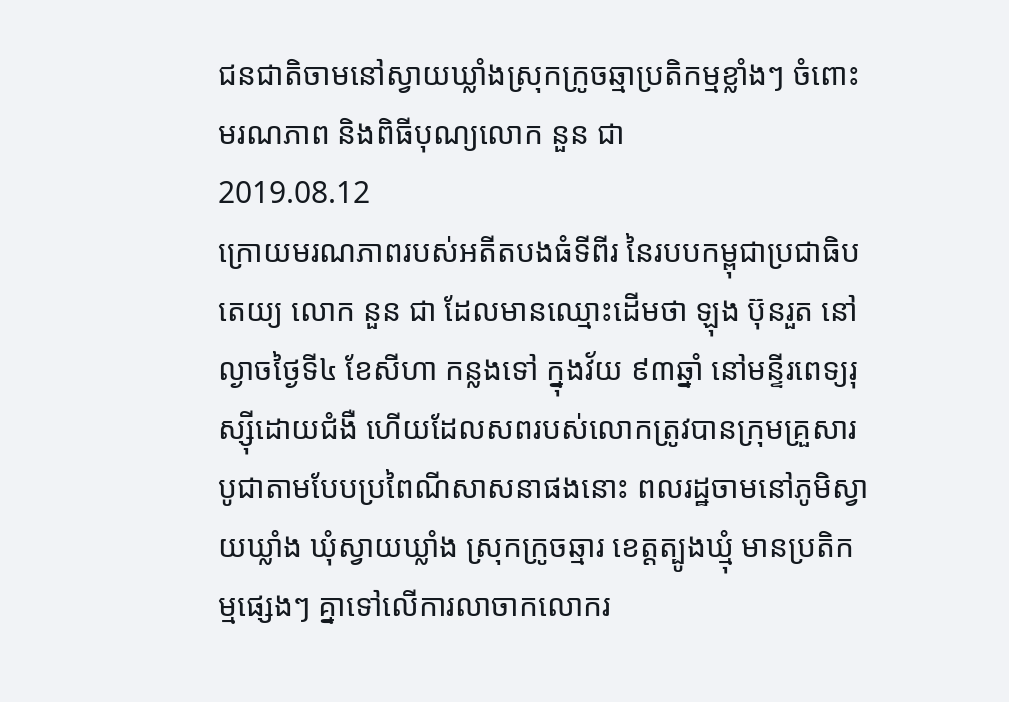ជនជាតិចាមនៅស្វាយឃ្លាំងស្រុកក្រូចឆ្មាប្រតិកម្មខ្លាំងៗ ចំពោះមរណភាព និងពិធីបុណ្យលោក នួន ជា
2019.08.12
ក្រោយមរណភាពរបស់អតីតបងធំទីពីរ នៃរបបកម្ពុជាប្រជាធិបតេយ្យ លោក នួន ជា ដែលមានឈ្មោះដើមថា ឡុង ប៊ុនរួត នៅល្ងាចថ្ងៃទី៤ ខែសីហា កន្លងទៅ ក្នុងវ័យ ៩៣ឆ្នាំ នៅមន្ទីរពេទ្យរុស្ស៊ីដោយជំងឺ ហើយដែលសពរបស់លោកត្រូវបានក្រុមគ្រួសារបូជាតាមបែបប្រពៃណីសាសនាផងនោះ ពលរដ្ឋចាមនៅភូមិស្វាយឃ្លាំង ឃុំស្វាយឃ្លាំង ស្រុកក្រូចឆ្មារ ខេត្តត្បូងឃ្មុំ មានប្រតិកម្មផ្សេងៗ គ្នាទៅលើការលាចាកលោករ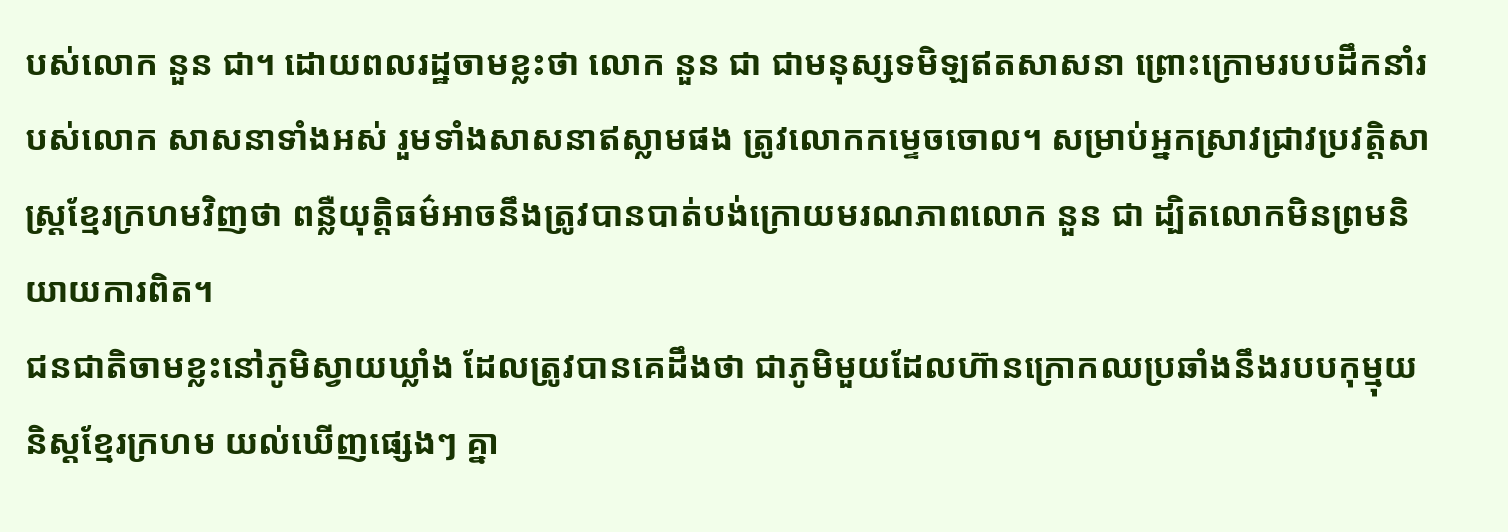បស់លោក នួន ជា។ ដោយពលរដ្ឋចាមខ្លះថា លោក នួន ជា ជាមនុស្សទមិឡឥតសាសនា ព្រោះក្រោមរបបដឹកនាំរបស់លោក សាសនាទាំងអស់ រួមទាំងសាសនាឥស្លាមផង ត្រូវលោកកម្ទេចចោល។ សម្រាប់អ្នកស្រាវជ្រាវប្រវត្តិសាស្ត្រខ្មែរក្រហមវិញថា ពន្លឺយុត្តិធម៌អាចនឹងត្រូវបានបាត់បង់ក្រោយមរណភាពលោក នួន ជា ដ្បិតលោកមិនព្រមនិយាយការពិត។
ជនជាតិចាមខ្លះនៅភូមិស្វាយឃ្លាំង ដែលត្រូវបានគេដឹងថា ជាភូមិមួយដែលហ៊ានក្រោកឈប្រឆាំងនឹងរបបកុម្មុយនិស្តខ្មែរក្រហម យល់ឃើញផ្សេងៗ គ្នា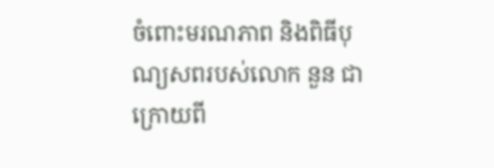ចំពោះមរណភាព និងពិធីបុណ្យសពរបស់លោក នួន ជា ក្រោយពី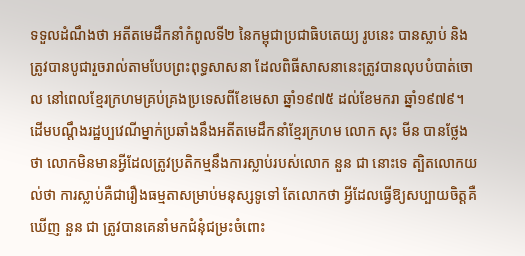ទទួលដំណឹងថា អតីតមេដឹកនាំកំពូលទី២ នៃកម្ពុជាប្រជាធិបតេយ្យ រូបនេះ បានស្លាប់ និងត្រូវបានបូជារួចរាល់តាមបែបព្រះពុទ្ធសាសនា ដែលពិធីសាសនានេះត្រូវបានលុបបំបាត់ចោល នៅពេលខ្មែរក្រហមគ្រប់គ្រងប្រទេសពីខែមេសា ឆ្នាំ១៩៧៥ ដល់ខែមករា ឆ្នាំ១៩៧៩។
ដើមបណ្តឹងរដ្ឋប្បវេណីម្នាក់ប្រឆាំងនឹងអតីតមេដឹកនាំខ្មែរក្រហម លោក សុះ មីន បានថ្លែងថា លោកមិនមានអ្វីដែលត្រូវប្រតិកម្មនឹងការស្លាប់របស់លោក នួន ជា នោះទេ ត្បិតលោកយល់ថា ការស្លាប់គឺជារឿងធម្មតាសម្រាប់មនុស្សទូទៅ តែលោកថា អ្វីដែលធ្វើឱ្យសប្បាយចិត្តគឺឃើញ នួន ជា ត្រូវបានគេនាំមកជំនុំជម្រះចំពោះ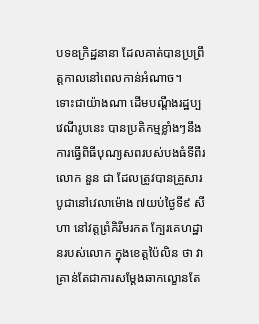បទឧក្រិដ្ឋនានា ដែលគាត់បានប្រព្រឹត្តកាលនៅពេលកាន់អំណាច។
ទោះជាយ៉ាងណា ដើមបណ្ដឹងរដ្ឋប្បវេណីរូបនេះ បានប្រតិកម្មខ្លាំងៗនឹងការធ្វើពិធីបុណ្យសពរបស់បងធំទីពីរ លោក នួន ជា ដែលត្រូវបានគ្រួសារបូជានៅវេលាម៉ោង ៧យប់ថ្ងៃទី៩ សីហា នៅវត្តព្រំគិរីមរកត ក្បែរគេហដ្ឋានរបស់លោក ក្នុងខេត្តប៉ៃលិន ថា វាគ្រាន់តែជាការសម្ដែងឆាកល្ខោនតែ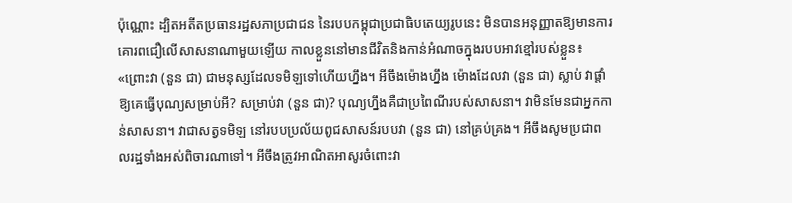ប៉ុណ្ណោះ ដ្បិតអតីតប្រធានរដ្ឋសភាប្រជាជន នៃរបបកម្ពុជាប្រជាធិបតេយ្យរូបនេះ មិនបានអនុញ្ញាតឱ្យមានការគោរពជឿលើសាសនាណាមួយឡើយ កាលខ្លួននៅមានជីវិតនិងកាន់អំណាចក្នុងរបបអាវខ្មៅរបស់ខ្លួន៖ «ព្រោះវា (នួន ជា) ជាមនុស្សដែលទមិឡទៅហើយហ្នឹង។ អីចឹងម៉ោងហ្នឹង ម៉ោងដែលវា (នួន ជា) ស្លាប់ វាផ្តាំឱ្យគេធ្វើបុណ្យសម្រាប់អី? សម្រាប់វា (នួន ជា)? បុណ្យហ្នឹងគឺជាប្រពៃណីរបស់សាសនា។ វាមិនមែនជាអ្នកកាន់សាសនា។ វាជាសត្វទមិឡ នៅរបបប្រល័យពូជសាសន៍របបវា (នួន ជា) នៅគ្រប់គ្រង។ អីចឹងសូមប្រជាពលរដ្ឋទាំងអស់ពិចារណាទៅ។ អីចឹងត្រូវអាណិតអាសូរចំពោះវា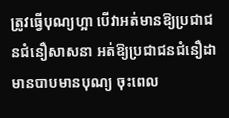ត្រូវធ្វើបុណ្យហ្អា បើវាអត់មានឱ្យប្រជាជនជំនឿសាសនា អត់ឱ្យប្រជាជនជំនឿដាមានបាបមានបុណ្យ ចុះពេល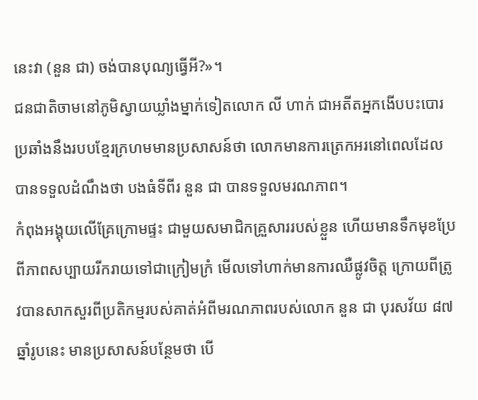នេះវា (នួន ជា) ចង់បានបុណ្យធ្វើអី?»។
ជនជាតិចាមនៅភូមិស្វាយឃ្លាំងម្នាក់ទៀតលោក លី ហាក់ ជាអតីតអ្នកងើបបះបោរប្រឆាំងនឹងរបបខ្មែរក្រហមមានប្រសាសន៍ថា លោកមានការត្រេកអរនៅពេលដែលបានទទួលដំណឹងថា បងធំទីពីរ នួន ជា បានទទួលមរណភាព។
កំពុងអង្គុយលើគ្រែក្រោមផ្ទះ ជាមួយសមាជិកគ្រួសាររបស់ខ្លួន ហើយមានទឹកមុខប្រែពីភាពសប្បាយរីករាយទៅជាក្រៀមក្រំ មើលទៅហាក់មានការឈឺផ្លូវចិត្ត ក្រោយពីត្រូវបានសាកសួរពីប្រតិកម្មរបស់គាត់អំពីមរណភាពរបស់លោក នួន ជា បុរសវ័យ ៨៧ ឆ្នាំរូបនេះ មានប្រសាសន៍បន្ថែមថា បើ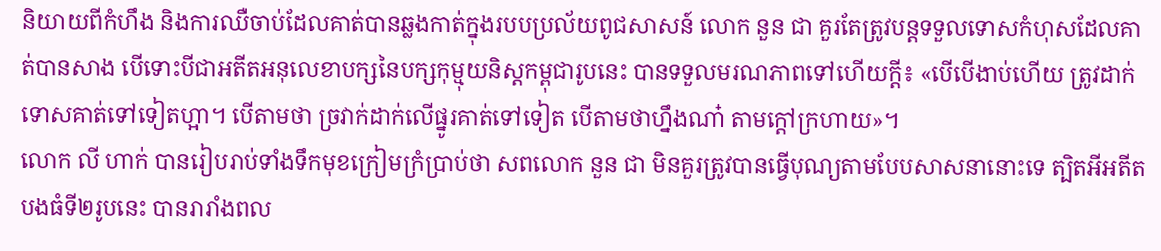និយាយពីកំហឹង និងការឈឺចាប់ដែលគាត់បានឆ្លងកាត់ក្នុងរបបប្រល័យពូជសាសន៍ លោក នួន ជា គួរតែត្រូវបន្តទទួលទោសកំហុសដែលគាត់បានសាង បើទោះបីជាអតីតអនុលេខាបក្សនៃបក្សកុម្មុយនិស្តកម្ពុជារូបនេះ បានទទួលមរណភាពទៅហើយក្ដី៖ «បើបើងាប់ហើយ ត្រូវដាក់ទោសគាត់ទៅទៀតហ្អា។ បើតាមថា ច្រវាក់ដាក់លើផ្នូរគាត់ទៅទៀត បើតាមថាហ្នឹងណា៎ តាមក្ដៅក្រហាយ»។
លោក លី ហាក់ បានរៀបរាប់ទាំងទឹកមុខក្រៀមក្រំប្រាប់ថា សពលោក នួន ជា មិនគួរត្រូវបានធ្វើបុណ្យតាមបែបសាសនានោះទេ ត្បិតអីអតីតបងធំទី២រូបនេះ បានរារាំងពល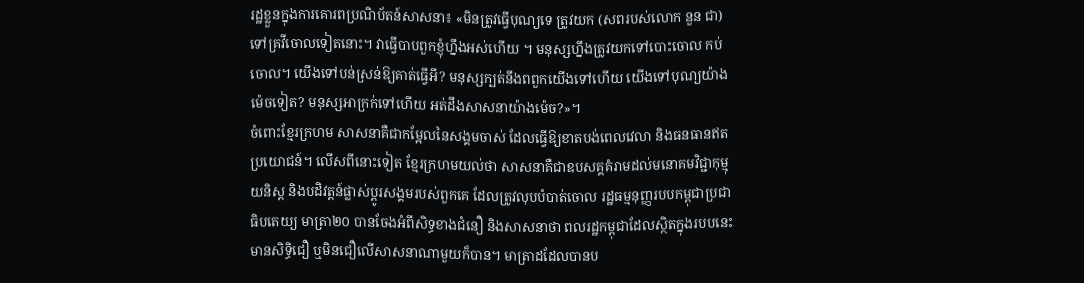រដ្ឋខ្លួនក្នុងការគោរពប្រណិប័តន៍សាសនា៖ «មិនត្រូវធ្វើបុណ្យទេ ត្រូវយក (សពរបស់លោក នួន ជា) ទៅគ្រវីចោលទៀតនោះ។ វាធ្វើបាបពួកខ្ញុំហ្នឹងអស់ហើយ ។ មនុស្សហ្នឹងត្រូវយកទៅបោះចោល កប់ចោល។ យើងទៅបន់ស្រន់ឱ្យគាត់ធ្វើអី? មនុស្សក្បត់នឹងពពួកយើងទៅហើយ យើងទៅបុណ្យយ៉ាងម៉េចទៀត? មនុស្សអាក្រក់ទៅហើយ អត់ដឹងសាសនាយ៉ាងម៉េច?»។
ចំពោះខ្មែរក្រហម សាសនាគឺជាកម្អែលនៃសង្គមចាស់ ដែលធ្វើឱ្យខាតបង់ពេលវេលា និងធនធានឥតប្រយោជន៍។ លើសពីនោះទៀត ខ្មែរក្រហមយល់ថា សាសនាគឺជាឧបសគ្គគំរាមដល់មនោគមវិជ្ជាកុម្មុយនិស្ត និងបដិវត្តន៍ផ្លាស់ប្ដូរសង្គមរបស់ពួកគេ ដែលត្រូវលុបបំបាត់ចោល រដ្ឋធម្មនុញ្ញរបបកម្ពុជាប្រជាធិបតេយ្យ មាត្រា២០ បានចែងអំពីសិទ្ធខាងជំនឿ និងសាសនាថា ពលរដ្ឋកម្ពុជាដែលស្ថិតក្នុងរបបនេះមានសិទ្ធិជឿ ឬមិនជឿលើសាសនាណាមួយក៏បាន។ មាត្រាដដែលបានប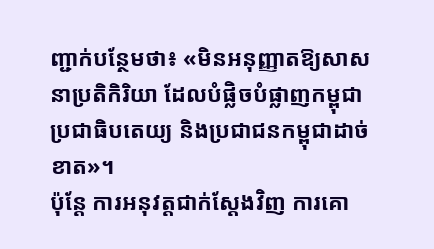ញ្ជាក់បន្ថែមថា៖ «មិនអនុញ្ញាតឱ្យសាសនាប្រតិកិរិយា ដែលបំផ្លិចបំផ្លាញកម្ពុជាប្រជាធិបតេយ្យ និងប្រជាជនកម្ពុជាដាច់ខាត»។
ប៉ុន្តែ ការអនុវត្តជាក់ស្ដែងវិញ ការគោ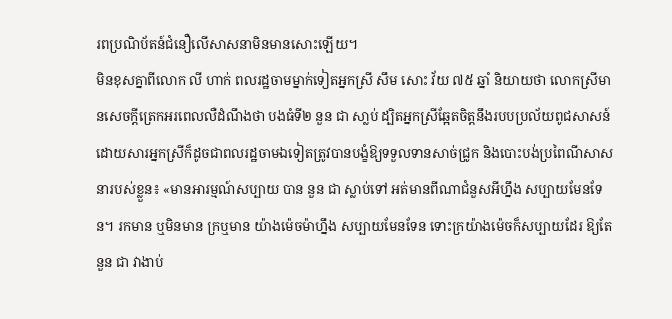រពប្រណិប័តន៍ជំនឿលើសាសនាមិនមានសោះឡើយ។
មិនខុសគ្នាពីលោក លី ហាក់ ពលរដ្ឋចាមម្នាក់ទៀតអ្នកស្រី សឹម សោះ វ័យ ៧៥ ឆ្នាំ និយាយថា លោកស្រីមានសេចក្ដីត្រេកអរពេលលឺដំណឹងថា បងធំទី២ នួន ជា សា្លប់ ដ្បិតអ្នកស្រីឆ្អែតចិត្តនឹងរបបប្រល័យពូជសាសន៍ដោយសារអ្នកស្រីក៏ដូចជាពលរដ្ឋចាមឯទៀតត្រូវបានបង្ខំឱ្យទទួលទានសាច់ជ្រូក និងបោះបង់ប្រពៃណីសាសនារបស់ខ្លួន៖ «មានអារម្មណ៍សប្បាយ បាន នួន ជា ស្លាប់ទៅ អត់មានពីណាជំនួសអីហ្នឹង សប្បាយមែនទែន។ រកមាន ឬមិនមាន ក្រឬមាន យ៉ាងម៉េចម៉ាហ្នឹង សប្បាយមែនទែន ទោះក្រយ៉ាងម៉េចក៏សប្បាយដែរ ឱ្យតែ នួន ជា វាងាប់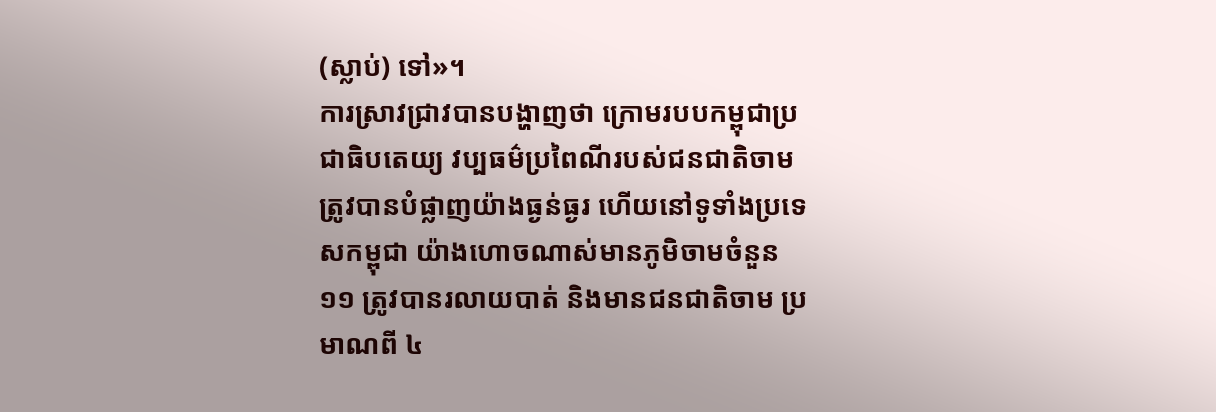(ស្លាប់) ទៅ»។
ការស្រាវជ្រាវបានបង្ហាញថា ក្រោមរបបកម្ពុជាប្រជាធិបតេយ្យ វប្បធម៌ប្រពៃណីរបស់ជនជាតិចាម ត្រូវបានបំផ្លាញយ៉ាងធ្ងន់ធ្ងរ ហើយនៅទូទាំងប្រទេសកម្ពុជា យ៉ាងហោចណាស់មានភូមិចាមចំនួន ១១ ត្រូវបានរលាយបាត់ និងមានជនជាតិចាម ប្រមាណពី ៤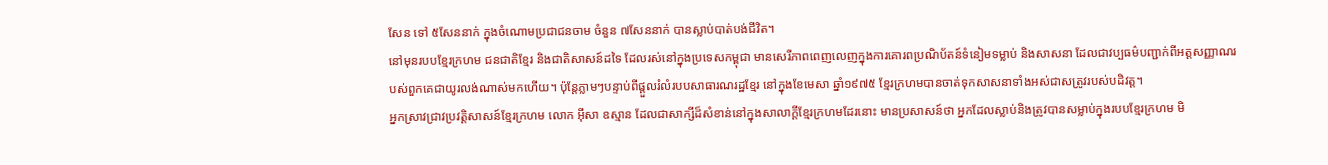សែន ទៅ ៥សែននាក់ ក្នុងចំណោមប្រជាជនចាម ចំនួន ៧សែននាក់ បានស្លាប់បាត់បង់ជីវិត។
នៅមុនរបបខ្មែរក្រហម ជនជាតិខ្មែរ និងជាតិសាសន៍ដទៃ ដែលរស់នៅក្នុងប្រទេសកម្ពុជា មានសេរីភាពពេញលេញក្នុងការគោរពប្រណិប័តន៍ទំនៀមទម្លាប់ និងសាសនា ដែលជាវប្បធម៌បញ្ជាក់ពីអត្តសញ្ញាណរបស់ពួកគេជាយូរលង់ណាស់មកហើយ។ ប៉ុន្តែភ្លាមៗបន្ទាប់ពីផ្ដួលរំលំរបបសាធារណរដ្ឋខ្មែរ នៅក្នុងខែមេសា ឆ្នាំ១៩៧៥ ខ្មែរក្រហមបានចាត់ទុកសាសនាទាំងអស់ជាសត្រូវរបស់បដិវត្ត។
អ្នកស្រាវជ្រាវប្រវត្តិសាសន៍ខ្មែរក្រហម លោក អ៊ីសា ឧស្មាន ដែលជាសាក្សីដ៏សំខាន់នៅក្នុងសាលាក្ដីខ្មែរក្រហមដែរនោះ មានប្រសាសន៍ថា អ្នកដែលស្លាប់និងត្រូវបានសម្លាប់ក្នុងរបបខ្មែរក្រហម មិ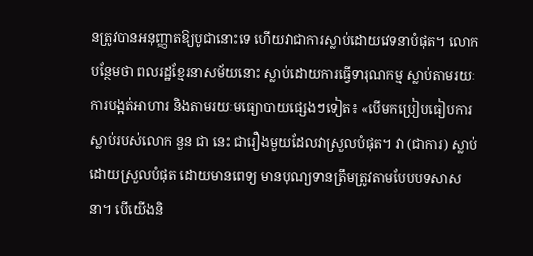នត្រូវបានអនុញ្ញាតឱ្យបូជានោះទេ ហើយវាជាការស្លាប់ដោយវេទនាបំផុត។ លោកបន្ថែមថា ពលរដ្ឋខ្មែរនាសម័យនោះ ស្លាប់ដោយការធ្វើទារុណកម្ម ស្លាប់តាមរយៈការបង្អត់អាហារ និងតាមរយៈមធ្យោបាយផ្សេងៗទៀត៖ «បើមកប្រៀបធៀបការស្លាប់របស់លោក នួន ជា នេះ ជារឿងមួយដែលវាស្រួលបំផុត។ វា (ជាការ) ស្លាប់ដោយស្រួលបំផុត ដោយមានពេទ្យ មានបុណ្យទានត្រឹមត្រូវតាមបែបបទសាសនា។ បើយើងនិ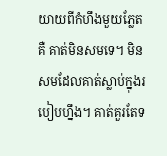យាយពីកំហឹងមួយភ្លែតគឺ គាត់មិនសមទេ។ មិនសមដែលគាត់ស្លាប់ក្នុងរបៀបហ្នឹង។ គាត់គួរតែទ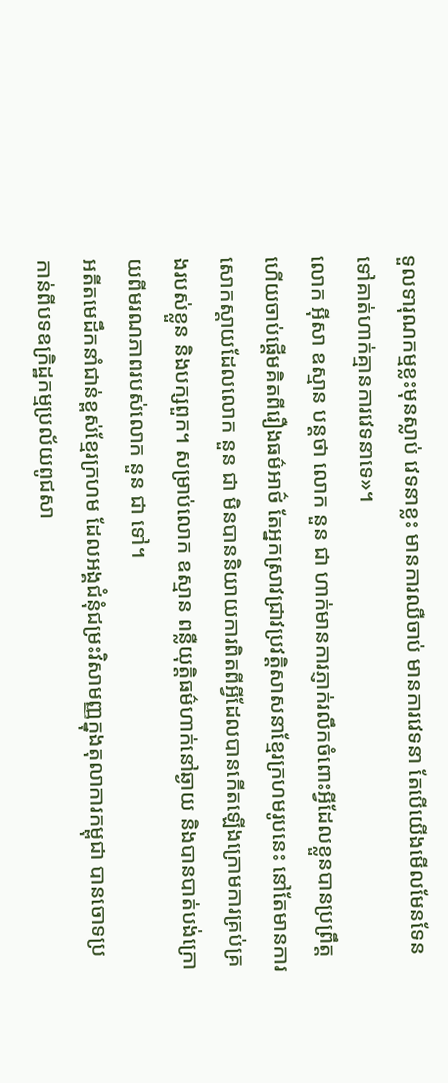ទួលទារុណកម្មខ្លះមុនស្លាប់ វេទនាខ្លះ មានការឈឺចាប់ មានការវេទនា តែបើយើងមើលមែនទែនទៅគាត់ហាក់គ្មានការវេទនាទេ»។
លោក អ៊ីសា ឧស្មាន បន្តថា លោក នួន ជា ហាក់មានការភ្ញាក់រលឹកចំពោះអ្វីដែលខ្លួនបានប្រព្រឹត្ត ហើយចាប់ផ្ដើមគិតពីរឿងធម៌អាថ៌ តែអ្នកស្រាវជ្រាវប្រវត្តិសាសនាខ្មែរក្រហមរូបនេះ នៅតែមានការសោកស្ដាយដែលលោក នួន ជា មិនបាននិយាយការពិតពីអ្វីដែលបានកើតឡើងក្រោមការគ្រប់គ្រងរបស់ខ្លួន និងបក្សពួក។ សម្រាប់លោក ឧស្មាន ពន្លឺយុត្តិធម៌ហាក់នៅឆ្ងាយ និងបានបាត់បង់ក្រោយពីមរណភាពរបស់លោក នួន ជា ទៅ។
អតីតមេដឹកនាំជាន់ខ្ពស់ខ្មែរក្រហម ដែលអង្គជំនុំជម្រះវិសាមញ្ញក្នុងតុលាការកម្ពុជា បានចោទប្រកាន់ពីបទឧក្រិដ្ឋកម្មប្រល័យពូជសា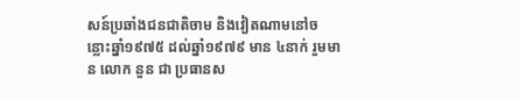សន៍ប្រឆាំងជនជាតិចាម និងវៀតណាមនៅចន្លោះឆ្នាំ១៩៧៥ ដល់ឆ្នាំ១៩៧៩ មាន ៤នាក់ រួមមាន លោក នួន ជា ប្រធានស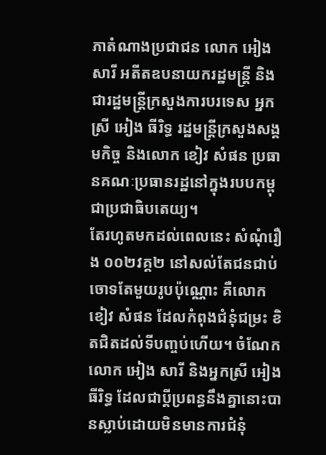ភាតំណាងប្រជាជន លោក អៀង សារី អតីតឧបនាយករដ្ឋមន្ត្រី និងជារដ្ឋមន្ត្រីក្រសួងការបរទេស អ្នកស្រី អៀង ធីរិទ្ធ រដ្ឋមន្ត្រីក្រសួងសង្គមកិច្ច និងលោក ខៀវ សំផន ប្រធានគណៈប្រធានរដ្ឋនៅក្នុងរបបកម្ពុជាប្រជាធិបតេយ្យ។
តែរហូតមកដល់ពេលនេះ សំណុំរឿង ០០២វគ្គ២ នៅសល់តែជនជាប់ចោទតែមួយរូបប៉ុណ្ណោះ គឺលោក ខៀវ សំផន ដែលកំពុងជំនុំជម្រះ ខិតជិតដល់ទីបញ្ចប់ហើយ។ ចំណែក លោក អៀង សារី និងអ្នកស្រី អៀង ធីរិទ្ធ ដែលជាប្ដីប្រពន្ធនឹងគ្នានោះបានស្លាប់ដោយមិនមានការជំនុំ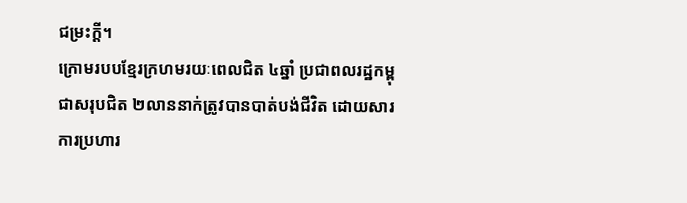ជម្រះក្ដី។
ក្រោមរបបខ្មែរក្រហមរយៈពេលជិត ៤ឆ្នាំ ប្រជាពលរដ្ឋកម្ពុជាសរុបជិត ២លាននាក់ត្រូវបានបាត់បង់ជីវិត ដោយសារការប្រហារ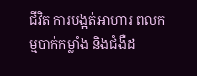ជីវិត ការបង្អត់អាហារ ពលកម្មបាក់កម្លាំង និងជំងឺដ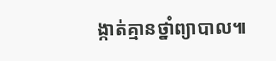ង្កាត់គ្មានថ្នាំព្យាបាល៕